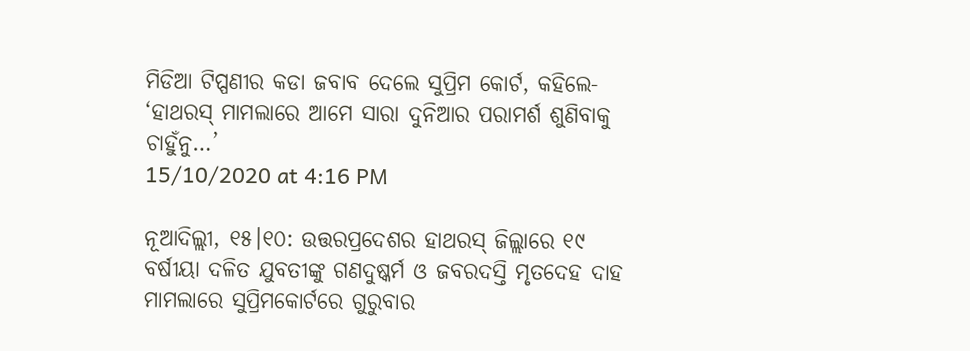ମିଡିଆ ଟିପ୍ପଣୀର କଡା ଜବାବ ଦେଲେ ସୁପ୍ରିମ କୋର୍ଟ, କହିଲେ- ‘ହାଥରସ୍ ମାମଲାରେ ଆମେ ସାରା ଦୁନିଆର ପରାମର୍ଶ ଶୁଣିବାକୁ ଚାହୁଁନୁ…’
15/10/2020 at 4:16 PM

ନୂଆଦିଲ୍ଲୀ, ୧୫।୧୦: ଉତ୍ତରପ୍ରଦେଶର ହାଥରସ୍ ଜିଲ୍ଲାରେ ୧୯ ବର୍ଷୀୟା ଦଳିତ ଯୁବତୀଙ୍କୁ ଗଣଦୁଷ୍କର୍ମ ଓ ଜବରଦସ୍ତି ମୃତଦେହ ଦାହ ମାମଲାରେ ସୁପ୍ରିମକୋର୍ଟରେ ଗୁରୁବାର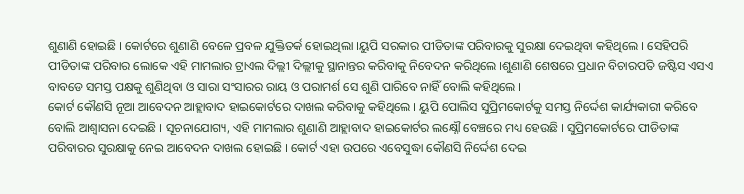ଶୁଣାଣି ହୋଇଛି । କୋର୍ଟରେ ଶୁଣାଣି ବେଳେ ପ୍ରବଳ ଯୁକ୍ତିତର୍କ ହୋଇଥିଲା ।ୟୁପି ସରକାର ପୀଡିତାଙ୍କ ପରିବାରକୁ ସୁରକ୍ଷା ଦେଇଥିବା କହିଥିଲେ । ସେହିପରି ପୀଡିତାଙ୍କ ପରିବାର ଲୋକେ ଏହି ମାମଲାର ଟ୍ରାଏଲ ଦିଲ୍ଲୀ ଦିଲ୍ଲୀକୁ ସ୍ଥାନାନ୍ତର କରିବାକୁ ନିବେଦନ କରିଥିଲେ ।ଶୁଣାଣି ଶେଷରେ ପ୍ରଧାନ ବିଚାରପତି ଜଷ୍ଟିସ ଏସଏ ବାବଡେ ସମସ୍ତ ପକ୍ଷକୁ ଶୁଣିଥିବା ଓ ସାରା ସଂସାରର ରାୟ ଓ ପରାମର୍ଶ ସେ ଶୁଣି ପାରିବେ ନାହିଁ ବୋଲି କହିଥିଲେ ।
କୋର୍ଟ କୌଣସି ନୂଆ ଆବେଦନ ଆହ୍ଲାବାଦ ହାଇକୋର୍ଟରେ ଦାଖଲ କରିବାକୁ କହିଥିଲେ । ୟୁପି ପୋଲିସ ସୁପ୍ରିମକୋର୍ଟକୁ ସମସ୍ତ ନିର୍ଦ୍ଦେଶ କାର୍ଯ୍ୟକାରୀ କରିବେ ବୋଲି ଆଶ୍ୱାସନା ଦେଇଛି । ସୂଚନାଯୋଗ୍ୟ, ଏହି ମାମଲାର ଶୁଣାଣି ଆହ୍ଲାବାଦ ହାଇକୋର୍ଟର ଲକ୍ଷ୍ନୌ ବେଞ୍ଚରେ ମଧ୍ୟ ହେଉଛି । ସୁପ୍ରିମକୋର୍ଟରେ ପୀଡିତାଙ୍କ ପରିବାରର ସୁରକ୍ଷାକୁ ନେଇ ଆବେଦନ ଦାଖଲ ହୋଇଛି । କୋର୍ଟ ଏହା ଉପରେ ଏବେସୁଦ୍ଧା କୌଣସି ନିର୍ଦ୍ଦେଶ ଦେଇ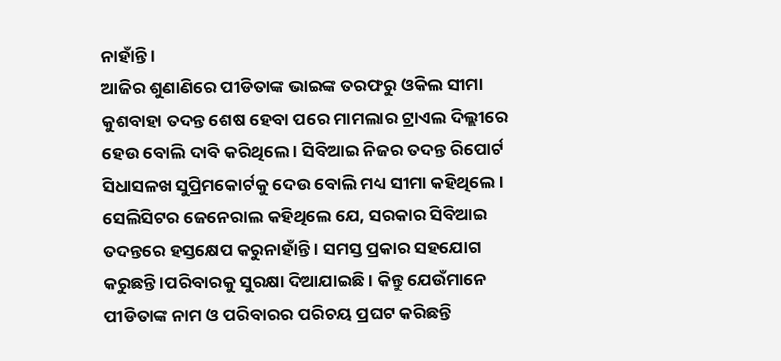ନାହାଁନ୍ତି ।
ଆଜିର ଶୁଣାଣିରେ ପୀଡିତାଙ୍କ ଭାଇଙ୍କ ତରଫରୁ ଓକିଲ ସୀମା କୁଶବାହା ତଦନ୍ତ ଶେଷ ହେବା ପରେ ମାମଲାର ଟ୍ରାଏଲ ଦିଲ୍ଲୀରେ ହେଉ ବୋଲି ଦାବି କରିଥିଲେ । ସିବିଆଇ ନିଜର ତଦନ୍ତ ରିପୋର୍ଟ ସିଧାସଳଖ ସୁପ୍ରିମକୋର୍ଟକୁ ଦେଉ ବୋଲି ମଧ୍ୟ ସୀମା କହିଥିଲେ । ସେଲିସିଟର ଜେନେରାଲ କହିଥିଲେ ଯେ, ସରକାର ସିବିଆଇ ତଦନ୍ତରେ ହସ୍ତକ୍ଷେପ କରୁନାହାଁନ୍ତି । ସମସ୍ତ ପ୍ରକାର ସହଯୋଗ କରୁଛନ୍ତି ।ପରିବାରକୁ ସୁରକ୍ଷା ଦିଆଯାଇଛି । କିନ୍ତୁ ଯେଉଁମାନେ ପୀଡିତାଙ୍କ ନାମ ଓ ପରିବାରର ପରିଚୟ ପ୍ରଘଟ କରିଛନ୍ତି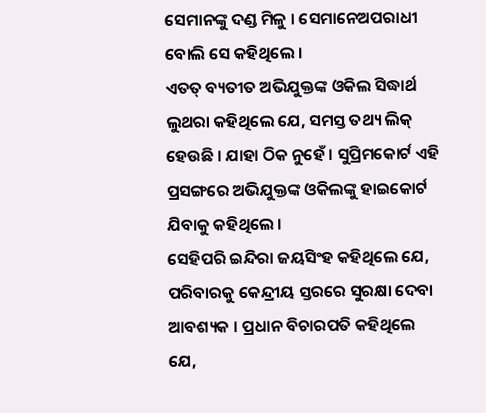ସେମାନଙ୍କୁ ଦଣ୍ଡ ମିଳୁ । ସେମାନେଅପରାଧୀ ବୋଲି ସେ କହିଥିଲେ ।
ଏତତ୍ ବ୍ୟତୀତ ଅଭିଯୁକ୍ତଙ୍କ ଓକିଲ ସିଦ୍ଧାର୍ଥ ଲୁଥରା କହିଥିଲେ ଯେ, ସମସ୍ତ ତଥ୍ୟ ଲିକ୍ ହେଉଛି । ଯାହା ଠିକ ନୁହେଁ । ସୁପ୍ରିମକୋର୍ଟ ଏହି ପ୍ରସଙ୍ଗରେ ଅଭିଯୁକ୍ତଙ୍କ ଓକିଲଙ୍କୁ ହାଇକୋର୍ଟ ଯିବାକୁ କହିଥିଲେ ।
ସେହିପରି ଇନ୍ଦିରା ଜୟସିଂହ କହିଥିଲେ ଯେ, ପରିବାରକୁ କେନ୍ଦ୍ରୀୟ ସ୍ତରରେ ସୁରକ୍ଷା ଦେବା ଆବଶ୍ୟକ । ପ୍ରଧାନ ବିଚାରପତି କହିଥିଲେ ଯେ,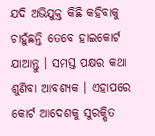ଯଦି ଅଭିଯୁକ୍ତ କିଛି କହିବାକୁ ଚାହୁଁଛନ୍ତି ତେବେ ହାଇକୋର୍ଟ ଯାଆନ୍ତୁ । ସମସ୍ତ ପକ୍ଷର କଥା ଶୁଣିବା ଆବଶ୍ୟକ । ଏହାପରେ କୋର୍ଟ ଆଦେଶକୁ ସୁରକ୍ଷିତ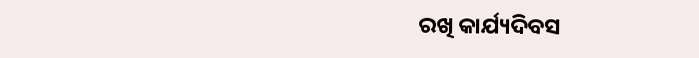ରଖି କାର୍ଯ୍ୟଦିବସ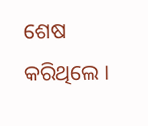ଶେଷ କରିଥିଲେ ।